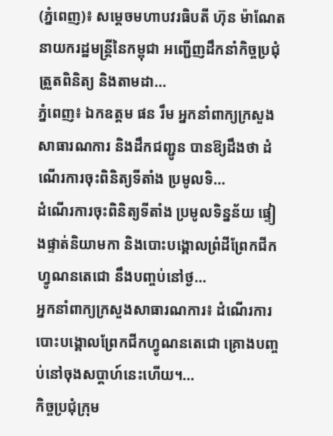(ភ្នំពេញ)៖ សម្ដេចមហាបវរធិបតី ហ៊ុន ម៉ាណែត នាយករដ្ឋមន្ត្រីនៃកម្ពុជា អញ្ជើញដឹកនាំកិច្ចប្រជុំត្រួតពិនិត្យ និងតាមដា...
ភ្នំពេញ៖ ឯកឧត្ដម ផន រឹម អ្នកនាំពាក្យក្រសួងសាធារណការ និងដឹកជញ្ជូន បានឱ្យដឹងថា ដំណើរការចុះពិនិត្យទីតាំង ប្រមូលទិ...
ដំណើរការចុះពិនិត្យទីតាំង ប្រមូលទិន្នន័យ ផ្ទៀងផ្ទាត់និយាមកា និងបោះបង្គោលព្រំដីព្រែកជីកហ្វូណនតេជោ នឹងបញ្ចប់នៅថ្ង...
អ្នកនាំពាក្យក្រសួងសាធារណការ៖ ដំណើរការបោះបង្គោលព្រែកជីកហ្វូណនតេជោ គ្រោងបញ្ចប់នៅចុងសប្តាហ៍នេះហើយ។...
កិច្ចប្រជុំក្រុម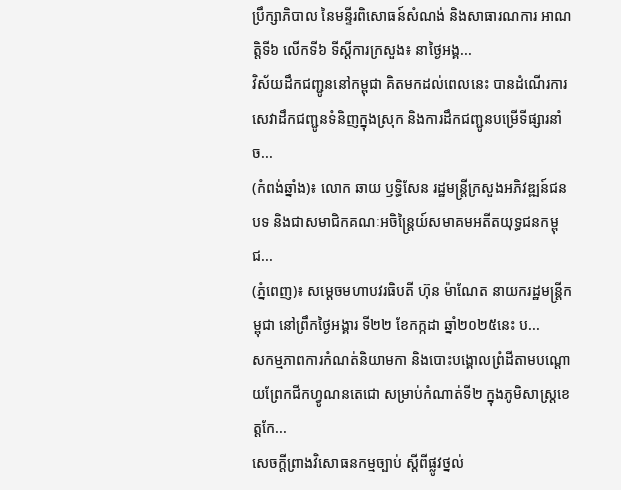ប្រឹក្សាភិបាល នៃមន្ទីរពិសោធន៍សំណង់ និងសាធារណការ អាណត្តិទី៦ លើកទី៦ ទីស្តីការក្រសួង៖ នាថ្ងៃអង្គ...
វិស័យដឹកជញ្ជូននៅកម្ពុជា គិតមកដល់ពេលនេះ បានដំណើរការសេវាដឹកជញ្ជូនទំនិញក្នុងស្រុក និងការដឹកជញ្ជូនបម្រើទីផ្សារនាំច...
(កំពង់ឆ្នាំង)៖ លោក ឆាយ ឫទ្ធិសែន រដ្ឋមន្ដ្រីក្រសួងអភិវឌ្ឍន៍ជនបទ និងជាសមាជិកគណៈអចិន្ត្រៃយ៍សមាគមអតីតយុទ្ធជនកម្ពុជ...
(ភ្នំពេញ)៖ សម្តេចមហាបវរធិបតី ហ៊ុន ម៉ាណែត នាយករដ្ឋមន្ត្រីកម្ពុជា នៅព្រឹកថ្ងៃអង្គារ ទី២២ ខែកក្កដា ឆ្នាំ២០២៥នេះ ប...
សកម្មភាពការកំណត់និយាមកា និងបោះបង្គោលព្រំដីតាមបណ្តោយព្រែកជីកហ្វូណនតេជោ សម្រាប់កំណាត់ទី២ ក្នុងភូមិសាស្រ្តខេត្តកែ...
សេចក្តីព្រាងវិសោធនកម្មច្បាប់ ស្តីពីផ្លូវថ្នល់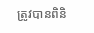ត្រូវបានពិនិ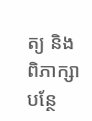ត្យ និងពិភាក្សាបន្ថែ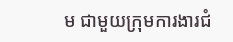ម ជាមួយក្រុមការងារជំ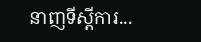នាញទីស្តីការ...